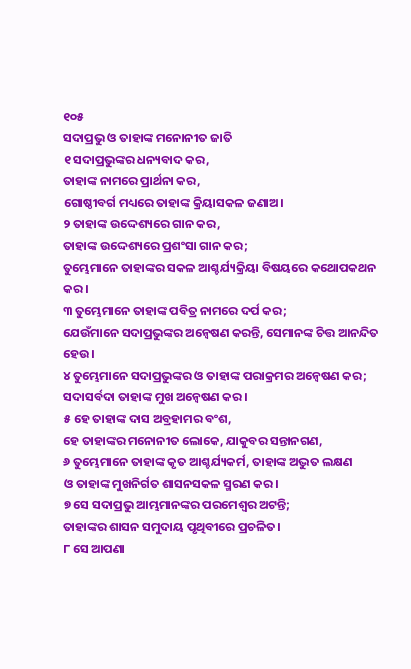୧୦୫
ସଦାପ୍ରଭୁ ଓ ତାହାଙ୍କ ମନୋନୀତ ଜାତି
୧ ସଦାପ୍ରଭୁଙ୍କର ଧନ୍ୟବାଦ କର,
ତାହାଙ୍କ ନାମରେ ପ୍ରାର୍ଥନା କର,
ଗୋଷ୍ଠୀବର୍ଗ ମଧ୍ୟରେ ତାହାଙ୍କ କ୍ରିୟାସକଳ ଜଣାଅ।
୨ ତାହାଙ୍କ ଉଦ୍ଦେଶ୍ୟରେ ଗାନ କର,
ତାହାଙ୍କ ଉଦ୍ଦେଶ୍ୟରେ ପ୍ରଶଂସା ଗାନ କର;
ତୁମ୍ଭେମାନେ ତାହାଙ୍କର ସକଳ ଆଶ୍ଚର୍ଯ୍ୟକ୍ରିୟା ବିଷୟରେ କଥୋପକଥନ କର।
୩ ତୁମ୍ଭେମାନେ ତାହାଙ୍କ ପବିତ୍ର ନାମରେ ଦର୍ପ କର;
ଯେଉଁମାନେ ସଦାପ୍ରଭୁଙ୍କର ଅନ୍ୱେଷଣ କରନ୍ତି, ସେମାନଙ୍କ ଚିତ୍ତ ଆନନ୍ଦିତ ହେଉ।
୪ ତୁମ୍ଭେମାନେ ସଦାପ୍ରଭୁଙ୍କର ଓ ତାହାଙ୍କ ପରାକ୍ରମର ଅନ୍ୱେଷଣ କର;
ସଦାସର୍ବଦା ତାହାଙ୍କ ମୁଖ ଅନ୍ୱେଷଣ କର।
୫ ହେ ତାହାଙ୍କ ଦାସ ଅବ୍ରହାମର ବଂଶ,
ହେ ତାହାଙ୍କର ମନୋନୀତ ଲୋକେ, ଯାକୁବର ସନ୍ତାନଗଣ,
୬ ତୁମ୍ଭେମାନେ ତାହାଙ୍କ କୃତ ଆଶ୍ଚର୍ଯ୍ୟକର୍ମ, ତାହାଙ୍କ ଅଦ୍ଭୁତ ଲକ୍ଷଣ
ଓ ତାହାଙ୍କ ମୁଖନିର୍ଗତ ଶାସନସକଳ ସ୍ମରଣ କର।
୭ ସେ ସଦାପ୍ରଭୁ ଆମ୍ଭମାନଙ୍କର ପରମେଶ୍ୱର ଅଟନ୍ତି;
ତାହାଙ୍କର ଶାସନ ସମୁଦାୟ ପୃଥିବୀରେ ପ୍ରଚଳିତ।
୮ ସେ ଆପଣା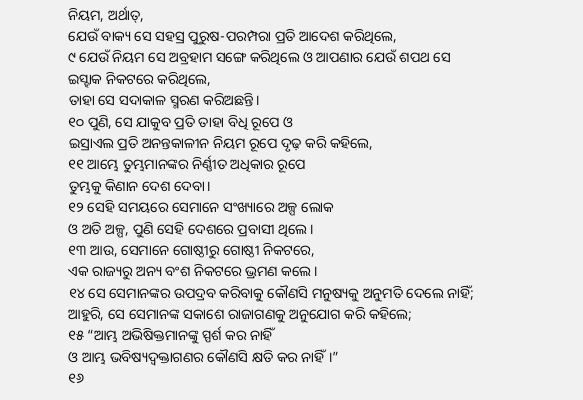ନିୟମ, ଅର୍ଥାତ୍,
ଯେଉଁ ବାକ୍ୟ ସେ ସହସ୍ର ପୁରୁଷ-ପରମ୍ପରା ପ୍ରତି ଆଦେଶ କରିଥିଲେ,
୯ ଯେଉଁ ନିୟମ ସେ ଅବ୍ରହାମ ସଙ୍ଗେ କରିଥିଲେ ଓ ଆପଣାର ଯେଉଁ ଶପଥ ସେ ଇସ୍ହାକ ନିକଟରେ କରିଥିଲେ,
ତାହା ସେ ସଦାକାଳ ସ୍ମରଣ କରିଅଛନ୍ତି।
୧୦ ପୁଣି, ସେ ଯାକୁବ ପ୍ରତି ତାହା ବିଧି ରୂପେ ଓ
ଇସ୍ରାଏଲ ପ୍ରତି ଅନନ୍ତକାଳୀନ ନିୟମ ରୂପେ ଦୃଢ଼ କରି କହିଲେ,
୧୧ ଆମ୍ଭେ ତୁମ୍ଭମାନଙ୍କର ନିର୍ଣ୍ଣୀତ ଅଧିକାର ରୂପେ
ତୁମ୍ଭକୁ କିଣାନ ଦେଶ ଦେବା।
୧୨ ସେହି ସମୟରେ ସେମାନେ ସଂଖ୍ୟାରେ ଅଳ୍ପ ଲୋକ
ଓ ଅତି ଅଳ୍ପ, ପୁଣି ସେହି ଦେଶରେ ପ୍ରବାସୀ ଥିଲେ।
୧୩ ଆଉ, ସେମାନେ ଗୋଷ୍ଠୀରୁ ଗୋଷ୍ଠୀ ନିକଟରେ,
ଏକ ରାଜ୍ୟରୁ ଅନ୍ୟ ବଂଶ ନିକଟରେ ଭ୍ରମଣ କଲେ।
୧୪ ସେ ସେମାନଙ୍କର ଉପଦ୍ରବ କରିବାକୁ କୌଣସି ମନୁଷ୍ୟକୁ ଅନୁମତି ଦେଲେ ନାହିଁ;
ଆହୁରି, ସେ ସେମାନଙ୍କ ସକାଶେ ରାଜାଗଣକୁ ଅନୁଯୋଗ କରି କହିଲେ;
୧୫ “ଆମ୍ଭ ଅଭିଷିକ୍ତମାନଙ୍କୁ ସ୍ପର୍ଶ କର ନାହିଁ
ଓ ଆମ୍ଭ ଭବିଷ୍ୟଦ୍ବକ୍ତାଗଣର କୌଣସି କ୍ଷତି କର ନାହିଁ।”
୧୬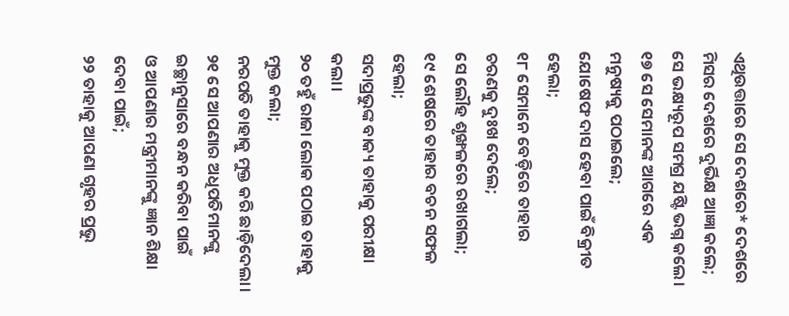ଏଥିଉତ୍ତାରେ ସେ ଦେଶରେ* ଦେଶରେ ମିସର ଦେଶରେ ଦୁର୍ଭିକ୍ଷ ଆଜ୍ଞା କଲେ;
ସେ ଭକ୍ଷ୍ୟରୂପ ସମଗ୍ର ଯଷ୍ଟି ଭଗ୍ନ କଲେ।
୧୭ ସେ ସେମାନଙ୍କ ଆଗରେ ଏକ ମନୁଷ୍ୟକୁ ପଠାଇଲେ;
ଯୋଷେଫ ଦାସ ହେବା ପାଇଁ ବିକ୍ରୀତ ହେଲା;
୧୮ ସେମାନେ ବେଡ଼ିରେ ତାହାର ଚରଣକୁ ଦୁଃଖ ଦେଲେ;
ସେ ଲୌହ ଶୃଙ୍ଖଳରେ ରଖାଗଲା;
୧୯ ଶେଷରେ ତାହାର ବଚନ ସଫଳ ହେଲା;
ସଦାପ୍ରଭୁଙ୍କ ବାକ୍ୟ ତାହାକୁ ପରୀକ୍ଷା କଲା।
୨୦ ତହୁଁ ରାଜା ଲୋକ ପଠାଇ ତାହାକୁ ମୁକ୍ତ କଲା;
ନରପତି ତାହାକୁ ମୁକ୍ତ କରି ଛାଡ଼ିଦେଲା।
୨୧ ସେ ଆପଣାର ଅଧିପତିମାନଙ୍କୁ ଇଚ୍ଛାନୁସାରେ ବନ୍ଧନ କରିବା ପାଇଁ
ଓ ଆପଣାର ମନ୍ତ୍ରୀମାନଙ୍କୁ ଜ୍ଞାନ ଶିକ୍ଷା ଦେବା ପାଇଁ;
୨୨ ତାହାକୁ ଆପଣା ଗୃହର ପ୍ରଭୁ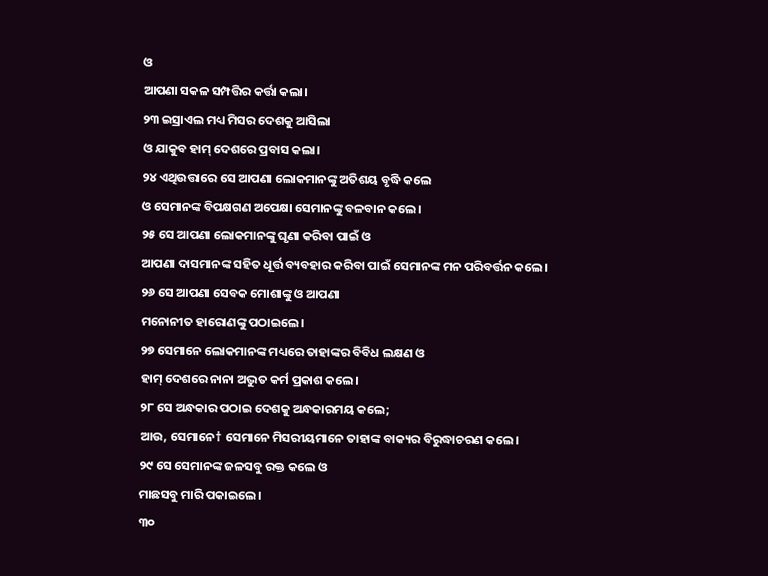ଓ
ଆପଣା ସକଳ ସମ୍ପତ୍ତିର କର୍ତ୍ତା କଲା।
୨୩ ଇସ୍ରାଏଲ ମଧ୍ୟ ମିସର ଦେଶକୁ ଆସିଲା
ଓ ଯାକୁବ ହାମ୍ ଦେଶରେ ପ୍ରବାସ କଲା।
୨୪ ଏଥିଉତ୍ତାରେ ସେ ଆପଣା ଲୋକମାନଙ୍କୁ ଅତିଶୟ ବୃଦ୍ଧି କଲେ
ଓ ସେମାନଙ୍କ ବିପକ୍ଷଗଣ ଅପେକ୍ଷା ସେମାନଙ୍କୁ ବଳବାନ କଲେ।
୨୫ ସେ ଆପଣା ଲୋକମାନଙ୍କୁ ଘୃଣା କରିବା ପାଇଁ ଓ
ଆପଣା ଦାସମାନଙ୍କ ସହିତ ଧୂର୍ତ୍ତ ବ୍ୟବହାର କରିବା ପାଇଁ ସେମାନଙ୍କ ମନ ପରିବର୍ତ୍ତନ କଲେ।
୨୬ ସେ ଆପଣା ସେବକ ମୋଶାଙ୍କୁ ଓ ଆପଣା
ମନୋନୀତ ହାରୋଣଙ୍କୁ ପଠାଇଲେ।
୨୭ ସେମାନେ ଲୋକମାନଙ୍କ ମଧ୍ୟରେ ତାହାଙ୍କର ବିବିଧ ଲକ୍ଷଣ ଓ
ହାମ୍ ଦେଶରେ ନାନା ଅଦ୍ଭୁତ କର୍ମ ପ୍ରକାଶ କଲେ।
୨୮ ସେ ଅନ୍ଧକାର ପଠାଇ ଦେଶକୁ ଅନ୍ଧକାରମୟ କଲେ;
ଆଉ, ସେମାନେ† ସେମାନେ ମିସରୀୟମାନେ ତାହାଙ୍କ ବାକ୍ୟର ବିରୁଦ୍ଧାଚରଣ କଲେ।
୨୯ ସେ ସେମାନଙ୍କ ଜଳସବୁ ରକ୍ତ କଲେ ଓ
ମାଛସବୁ ମାରି ପକାଇଲେ।
୩୦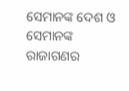ସେମାନଙ୍କ ଦେଶ ଓ ସେମାନଙ୍କ ରାଜାଗଣର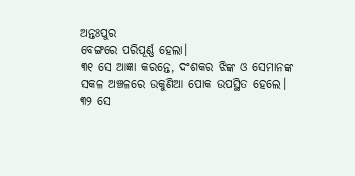ଅନ୍ତଃପୁର
ବେଙ୍ଗରେ ପରିପୂର୍ଣ୍ଣ ହେଲା।
୩୧ ସେ ଆଜ୍ଞା କରନ୍ତେ, ଦଂଶକର ଝିଙ୍କ ଓ ସେମାନଙ୍କ
ସକଳ ଅଞ୍ଚଳରେ ଉକୁଣିଆ ପୋକ ଉପସ୍ଥିତ ହେଲେ।
୩୨ ସେ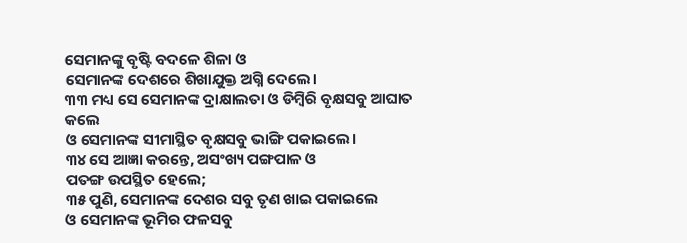ସେମାନଙ୍କୁ ବୃଷ୍ଟି ବଦଳେ ଶିଳା ଓ
ସେମାନଙ୍କ ଦେଶରେ ଶିଖାଯୁକ୍ତ ଅଗ୍ନି ଦେଲେ।
୩୩ ମଧ୍ୟ ସେ ସେମାନଙ୍କ ଦ୍ରାକ୍ଷାଲତା ଓ ଡିମ୍ବିରି ବୃକ୍ଷସବୁ ଆଘାତ କଲେ
ଓ ସେମାନଙ୍କ ସୀମାସ୍ଥିତ ବୃକ୍ଷସବୁ ଭାଙ୍ଗି ପକାଇଲେ।
୩୪ ସେ ଆଜ୍ଞା କରନ୍ତେ, ଅସଂଖ୍ୟ ପଙ୍ଗପାଳ ଓ
ପତଙ୍ଗ ଉପସ୍ଥିତ ହେଲେ;
୩୫ ପୁଣି, ସେମାନଙ୍କ ଦେଶର ସବୁ ତୃଣ ଖାଇ ପକାଇଲେ
ଓ ସେମାନଙ୍କ ଭୂମିର ଫଳସବୁ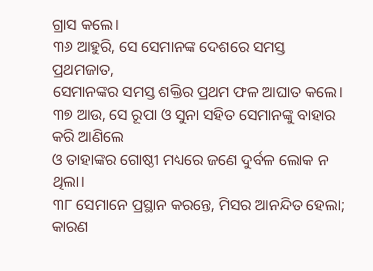ଗ୍ରାସ କଲେ।
୩୬ ଆହୁରି, ସେ ସେମାନଙ୍କ ଦେଶରେ ସମସ୍ତ ପ୍ରଥମଜାତ,
ସେମାନଙ୍କର ସମସ୍ତ ଶକ୍ତିର ପ୍ରଥମ ଫଳ ଆଘାତ କଲେ।
୩୭ ଆଉ, ସେ ରୂପା ଓ ସୁନା ସହିତ ସେମାନଙ୍କୁ ବାହାର କରି ଆଣିଲେ
ଓ ତାହାଙ୍କର ଗୋଷ୍ଠୀ ମଧ୍ୟରେ ଜଣେ ଦୁର୍ବଳ ଲୋକ ନ ଥିଲା।
୩୮ ସେମାନେ ପ୍ରସ୍ଥାନ କରନ୍ତେ, ମିସର ଆନନ୍ଦିତ ହେଲା;
କାରଣ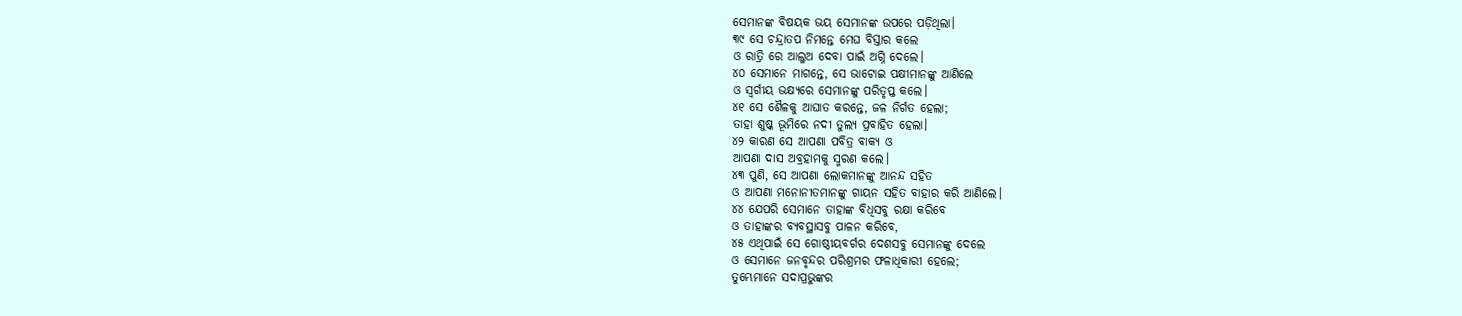ସେମାନଙ୍କ ବିଷୟକ ଭୟ ସେମାନଙ୍କ ଉପରେ ପଡ଼ିଥିଲା।
୩୯ ସେ ଚନ୍ଦ୍ରାତପ ନିମନ୍ତେ ମେଘ ବିସ୍ତାର କଲେ
ଓ ରାତ୍ରି ରେ ଆଲୁଅ ଦେବା ପାଇଁ ଅଗ୍ନି ଦେଲେ।
୪୦ ସେମାନେ ମାଗନ୍ତେ, ସେ ଭାଟୋଇ ପକ୍ଷୀମାନଙ୍କୁ ଆଣିଲେ
ଓ ସ୍ୱର୍ଗୀୟ ଭକ୍ଷ୍ୟରେ ସେମାନଙ୍କୁ ପରିତୃପ୍ତ କଲେ।
୪୧ ସେ ଶୈଳକୁ ଆଘାତ କରନ୍ତେ, ଜଳ ନିର୍ଗତ ହେଲା;
ତାହା ଶୁଷ୍କ ଭୂମିରେ ନଦୀ ତୁଲ୍ୟ ପ୍ରବାହିତ ହେଲା।
୪୨ କାରଣ ସେ ଆପଣା ପବିତ୍ର ବାକ୍ୟ ଓ
ଆପଣା ଦାସ ଅବ୍ରହାମକୁ ସ୍ମରଣ କଲେ।
୪୩ ପୁଣି, ସେ ଆପଣା ଲୋକମାନଙ୍କୁ ଆନନ୍ଦ ସହିତ
ଓ ଆପଣା ମନୋନୀତମାନଙ୍କୁ ଗାୟନ ସହିତ ବାହାର କରି ଆଣିଲେ।
୪୪ ଯେପରି ସେମାନେ ତାହାଙ୍କ ବିଧିସବୁ ରକ୍ଷା କରିବେ
ଓ ତାହାଙ୍କର ବ୍ୟବସ୍ଥାସବୁ ପାଳନ କରିବେ,
୪୫ ଏଥିପାଇଁ ସେ ଗୋଷ୍ଠୀୟବର୍ଗର ଦେଶସବୁ ସେମାନଙ୍କୁ ଦେଲେ
ଓ ସେମାନେ ଜନବୃନ୍ଦର ପରିଶ୍ରମର ଫଳାଧିକାରୀ ହେଲେ;
ତୁମ୍ଭେମାନେ ସଦାପ୍ରଭୁଙ୍କର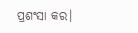ପ୍ରଶଂସା କର।